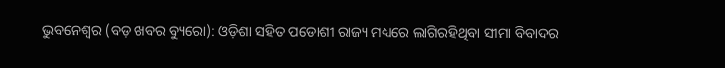ଭୁବନେଶ୍ୱର (ବଡ଼ ଖବର ବ୍ୟୁରୋ): ଓଡ଼ିଶା ସହିତ ପଡୋଶୀ ରାଜ୍ୟ ମଧ୍ୟରେ ଲାଗିରହିଥିବା ସୀମା ବିବାଦର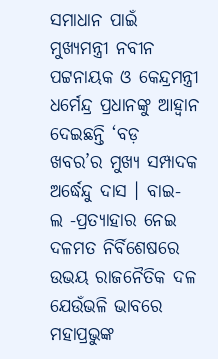ସମାଧାନ ପାଇଁ ମୁଖ୍ୟମନ୍ତ୍ରୀ ନବୀନ ପଟ୍ଟନାୟକ ଓ କେନ୍ଦ୍ରମନ୍ତ୍ରୀ ଧର୍ମେନ୍ଦ୍ର ପ୍ରଧାନଙ୍କୁ ଆହ୍ୱାନ ଦେଇଛନ୍ତି ‘ବଡ଼ ଖବର’ର ମୁଖ୍ୟ ସମ୍ପାଦକ ଅର୍ଦ୍ଧେନ୍ଦୁ ଦାସ । ବାଇ- ଲ -ପ୍ରତ୍ୟାହାର ନେଇ ଦଳମତ ନିର୍ବିଶେଷରେ ଉଭୟ ରାଜନୈତିକ ଦଳ ଯେଉଁଭଳି ଭାବରେ ମହାପ୍ରଭୁଙ୍କ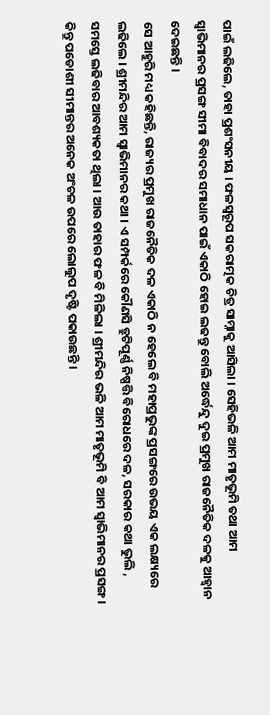ପାଇଁ ଲଢିଲେ, ତାହା ପ୍ରଶଂସନୀୟ । ଫଳସ୍ୱରୂପ ସକରାତ୍ମକ ଚିତ୍ର ସାମ୍ନାକୁ ଆସିଲା । ସେହିଭଳି ଆମ ମାତୃଭୂମି ତଥା ଆମ ସ୍ୱାଭିମାନର ପ୍ରସଙ୍ଗ ସୀମା ବିବାଦର ସମାଧାନ ପାଇଁ ଏକାଠି ହୋଇ ଲଢନ୍ତୁ ବୋଲି ଅର୍ଦ୍ଧେନ୍ଦୁ ଦୁଇ ପ୍ରମୁଖ ରାଜନୈତିକ ଦଳକୁ ଆହ୍ୱାନ ଦେଇଛନ୍ତି ।
ସେ ଆହୁରି ମଧ୍ୟ କହିଛନ୍ତି, ରାଜ୍ୟର ପ୍ରମୁଖ ରାଜନୈତିକ ଦଳ ଏକାଠି ନ ହେଲେ ବି ମହାପ୍ରଭୁଙ୍କ ପ୍ରସଙ୍ଗରେ ଉଭୟ ଏକ ଲକ୍ଷ୍ୟରେ ଲଢିଲେ । ଶ୍ରୀମନ୍ଦିର ଆମ ସ୍ୱାଭିମାନର କଥା । ଏ ସମ୍ପର୍କରେ କୌଣସି ତ୍ରୁଟିପୂର୍ଣ୍ଣ ନିଷ୍ପତ୍ତି ବିରୋଧରେ ଦଳ, ସରକାର କଥା ଭୁଲି , ସମସ୍ତେ ଲଢିବାର ଆବଶ୍ୟକତା ଥିଲା । ଆଉ ତାହାର ଫଳ ବି ମିଳିଲା । ଶ୍ରୀମନ୍ଦିର ଭଳି ଆମ ମାତୃଭୂମି ବି ଆମ ସ୍ୱାଭିମାନର ପ୍ରସଙ୍ଗ । କିନ୍ତୁ ପଡୋଶୀ ସୀମାନ୍ତର ଅନେକ ଅଂଚଳ ଉପରେ ଲୋଲୁପ ଦୃଷ୍ଟି ପକାଉଛନ୍ତି ।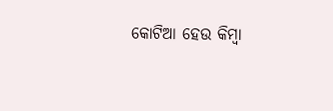କୋଟିଆ ହେଉ କିମ୍ବା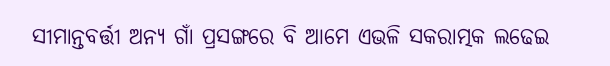ସୀମାନ୍ତବର୍ତ୍ତୀ ଅନ୍ୟ ଗାଁ ପ୍ରସଙ୍ଗରେ ବି ଆମେ ଏଭଳି ସକରାତ୍ମକ ଲଢେଇ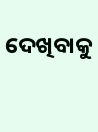ଦେଖିବାକୁ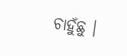ଚାହୁଁଛୁ ।